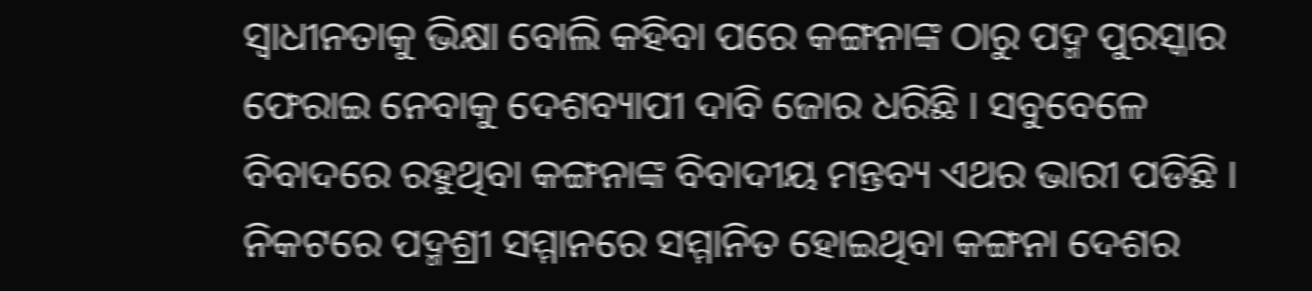ସ୍ୱାଧୀନତାକୁ ଭିକ୍ଷା ବୋଲି କହିବା ପରେ କଙ୍ଗନାଙ୍କ ଠାରୁ ପଦ୍ମ ପୁରସ୍କାର ଫେରାଇ ନେବାକୁ ଦେଶବ୍ୟାପୀ ଦାବି ଜୋର ଧରିଛି । ସବୁବେଳେ ବିବାଦରେ ରହୁଥିବା କଙ୍ଗନାଙ୍କ ବିବାଦୀୟ ମନ୍ତବ୍ୟ ଏଥର ଭାରୀ ପଡିଛି । ନିକଟରେ ପଦ୍ମଶ୍ରୀ ସମ୍ମାନରେ ସମ୍ମାନିତ ହୋଇଥିବା କଙ୍ଗନା ଦେଶର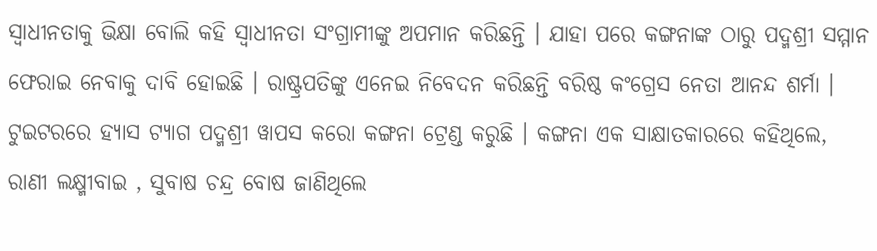ସ୍ୱାଧୀନତାକୁ ଭିକ୍ଷା ବୋଲି କହି ସ୍ୱାଧୀନତା ସଂଗ୍ରାମୀଙ୍କୁ ଅପମାନ କରିଛନ୍ତି । ଯାହା ପରେ କଙ୍ଗନାଙ୍କ ଠାରୁ ପଦ୍ମଶ୍ରୀ ସମ୍ମାନ ଫେରାଇ ନେବାକୁ ଦାବି ହୋଇଛି । ରାଷ୍ଟ୍ରପତିଙ୍କୁ ଏନେଇ ନିବେଦନ କରିଛନ୍ତି ବରିଷ୍ଠ କଂଗ୍ରେସ ନେତା ଆନନ୍ଦ ଶର୍ମା । ଟୁଇଟରରେ ହ୍ୟାସ ଟ୍ୟାଗ ପଦ୍ମଶ୍ରୀ ୱାପସ କରୋ କଙ୍ଗନା ଟ୍ରେଣ୍ଡ କରୁଛି । କଙ୍ଗନା ଏକ ସାକ୍ଷାତକାରରେ କହିଥିଲେ, ରାଣୀ ଲକ୍ଷ୍ମୀବାଇ , ସୁବାଷ ଚନ୍ଦ୍ର ବୋଷ ଜାଣିଥିଲେ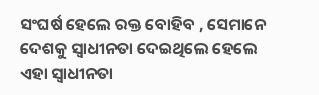ସଂଘର୍ଷ ହେଲେ ରକ୍ତ ବୋହିବ , ସେମାନେ ଦେଶକୁ ସ୍ୱାଧୀନତା ଦେଇଥିଲେ ହେଲେ ଏହା ସ୍ୱାଧୀନତା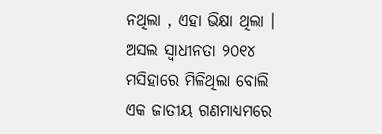ନଥିଲା , ଏହା ଭିକ୍ଷା ଥିଲା । ଅସଲ ସ୍ୱାଧୀନତା ୨୦୧୪ ମସିହାରେ ମିଳିଥିଲା ବୋଲି ଏକ ଜାତୀୟ ଗଣମାଧ୍ୟମରେ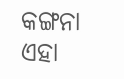କଙ୍ଗନା ଏହା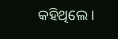କହିଥିଲେ ।